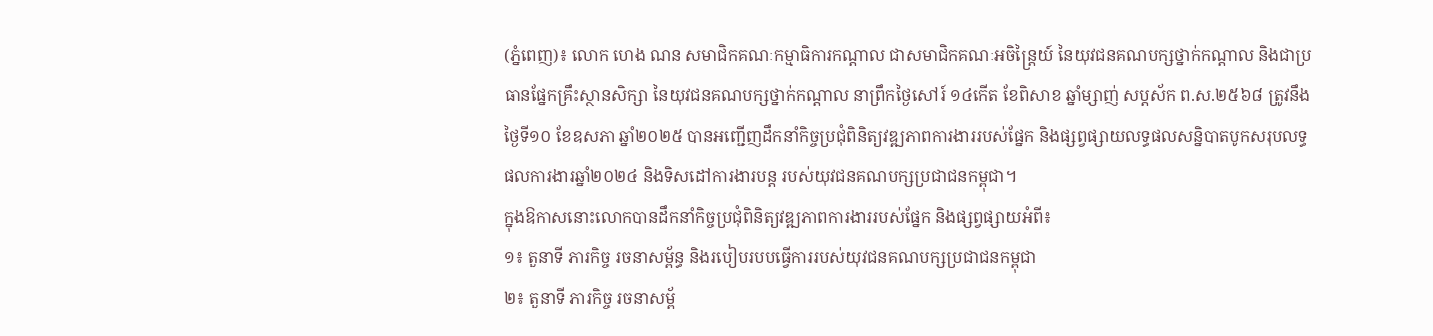(ភ្នំពេញ)៖ លោក ហេង ណន សមាជិកគណៈកម្មាធិការកណ្តាល ជាសមាជិកគណៈអចិន្ត្រៃយ៍ នៃយុវជនគណបក្សថ្នាក់កណ្តាល និងជាប្រធានផ្នែកគ្រឹះស្ថានសិក្សា នៃយុវជនគណបក្សថ្នាក់កណ្តាល នាព្រឹកថ្ងៃសៅរ៍ ១៤កើត ខែពិសាខ ឆ្នាំម្សាញ់ សប្តស័ក ព.ស.២៥៦៨ ត្រូវនឹងថ្ងៃទី១០ ខែឧសភា ឆ្នាំ២០២៥ បានអញ្ជើញដឹកនាំកិច្ចប្រជុំពិនិត្យវឌ្ឍភាពការងាររបស់ផ្នែក និងផ្សព្វផ្សាយលទ្ធផលសន្និបាតបូកសរុបលទ្ធផលការងារឆ្នាំ២០២៤ និងទិសដៅការងារបន្ត របស់យុវជនគណបក្សប្រជាជនកម្ពុជា។
ក្នុងឱកាសនោះលោកបានដឹកនាំកិច្ចប្រជុំពិនិត្យវឌ្ឍភាពការងាររបស់ផ្នែក និងផ្សព្វផ្សាយអំពី៖
១៖ តួនាទី ភារកិច្ច រចនាសម្ព័ន្ធ និងរបៀបរបបធ្វើការរបស់យុវជនគណបក្សប្រជាជនកម្ពុជា
២៖ តួនាទី ភារកិច្ច រចនាសម្ព័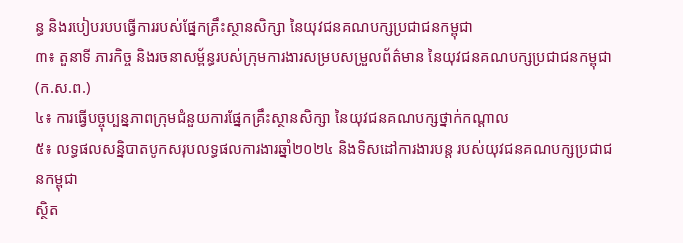ន្ធ និងរបៀបរបបធ្វើការរបស់ផ្នែកគ្រឹះស្ថានសិក្សា នៃយុវជនគណបក្សប្រជាជនកម្ពុជា
៣៖ តួនាទី ភារកិច្ច និងរចនាសម្ព័ន្ធរបស់ក្រុមការងារសម្របសម្រួលព័ត៌មាន នៃយុវជនគណបក្សប្រជាជនកម្ពុជា (ក.ស.ព.)
៤៖ ការធ្វើបច្ចុប្បន្នភាពក្រុមជំនួយការផ្នែកគ្រឹះស្ថានសិក្សា នៃយុវជនគណបក្សថ្នាក់កណ្តាល
៥៖ លទ្ធផលសន្និបាតបូកសរុបលទ្ធផលការងារឆ្នាំ២០២៤ និងទិសដៅការងារបន្ត របស់យុវជនគណបក្សប្រជាជនកម្ពុជា
ស្ថិត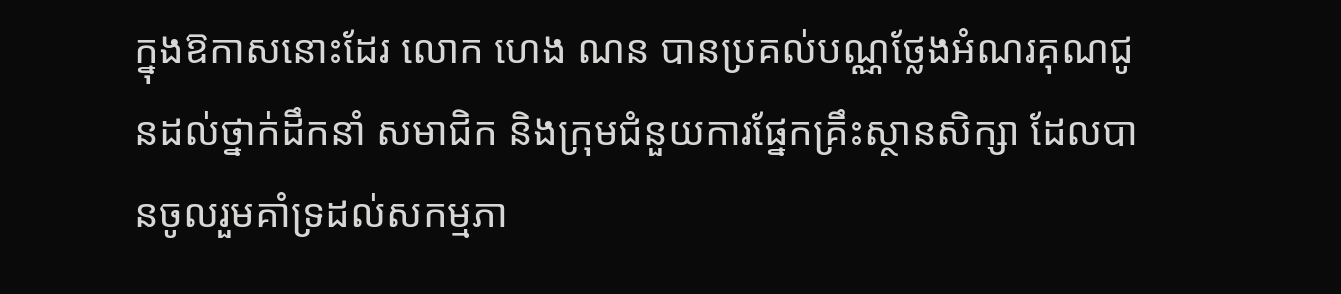ក្នុងឱកាសនោះដែរ លោក ហេង ណន បានប្រគល់បណ្ណថ្លែងអំណរគុណជូនដល់ថ្នាក់ដឹកនាំ សមាជិក និងក្រុមជំនួយការផ្នែកគ្រឹះស្ថានសិក្សា ដែលបានចូលរួមគាំទ្រដល់សកម្មភា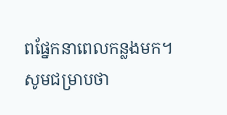ពផ្នែកនាពេលកន្លងមក។
សូមជម្រាបថា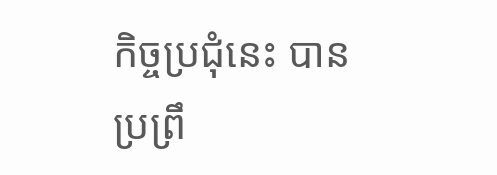កិច្ចប្រជុំនេះ បានប្រព្រឹ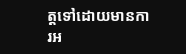ត្តទៅដោយមានការអ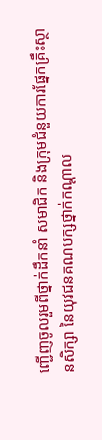ញ្ជើញចូលរួមពីថ្នាក់ដឹកនាំ សមាជិក និងក្រុមជំនួយការផ្នែកគ្រឹះស្ថានសិក្សា នៃយុវជនគណបក្សថ្នាក់កណ្តាល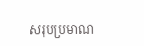សរុបប្រមាណ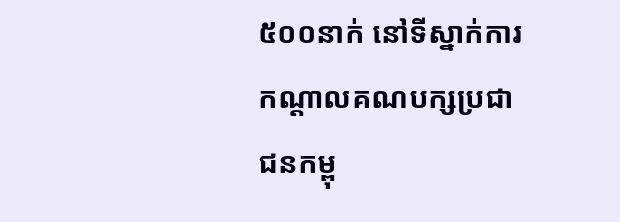៥០០នាក់ នៅទីស្នាក់ការកណ្ដាលគណបក្សប្រជាជនកម្ពុ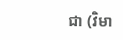ជា (វិមា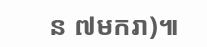ន ៧មករា)៕